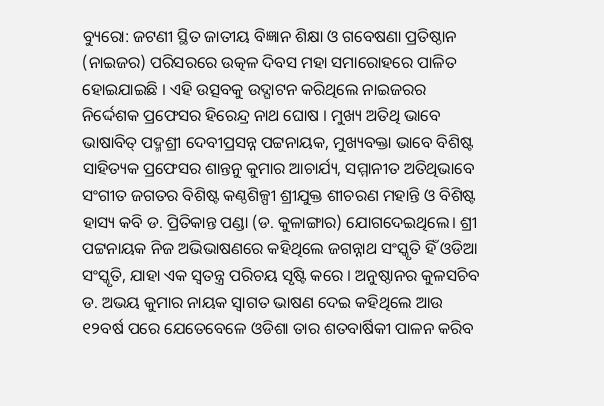ବ୍ୟୁରୋ: ଜଟଣୀ ସ୍ଥିତ ଜାତୀୟ ବିଜ୍ଞାନ ଶିକ୍ଷା ଓ ଗବେଷଣା ପ୍ରତିଷ୍ଠାନ (ନାଇଜର) ପରିସରରେ ଉତ୍କଳ ଦିବସ ମହା ସମାରୋହରେ ପାଳିତ ହୋଇଯାଇଛି । ଏହି ଉତ୍ସବକୁ ଉଦ୍ଘାଟନ କରିଥିଲେ ନାଇଜରର ନିର୍ଦ୍ଦେଶକ ପ୍ରଫେସର ହିରେନ୍ଦ୍ର ନାଥ ଘୋଷ । ମୁଖ୍ୟ ଅତିଥି ଭାବେ ଭାଷାବିତ୍ ପଦ୍ମଶ୍ରୀ ଦେବୀପ୍ରସନ୍ନ ପଟ୍ଟନାୟକ, ମୁଖ୍ୟବକ୍ତା ଭାବେ ବିଶିଷ୍ଟ ସାହିତ୍ୟକ ପ୍ରଫେସର ଶାନ୍ତନୁ କୁମାର ଆଚାର୍ଯ୍ୟ, ସମ୍ମାନୀତ ଅତିଥିଭାବେ ସଂଗୀତ ଜଗତର ବିଶିଷ୍ଟ କଣ୍ଠଶିଳ୍ପୀ ଶ୍ରୀଯୁକ୍ତ ଶୀଚରଣ ମହାନ୍ତି ଓ ବିଶିଷ୍ଟ ହାସ୍ୟ କବି ଡ. ପ୍ରିତିକାନ୍ତ ପଣ୍ଡା (ଡ. କୁଳାଙ୍ଗାର) ଯୋଗଦେଇଥିଲେ। ଶ୍ରୀ ପଟ୍ଟନାୟକ ନିଜ ଅଭିଭାଷଣରେ କହିଥିଲେ ଜଗନ୍ନାଥ ସଂସ୍କୃତି ହିଁ ଓଡିଆ ସଂସ୍କୃତି, ଯାହା ଏକ ସ୍ବତନ୍ତ୍ର ପରିଚୟ ସୃଷ୍ଟି କରେ । ଅନୁଷ୍ଠାନର କୁଳସଚିବ ଡ. ଅଭୟ କୁମାର ନାୟକ ସ୍ବାଗତ ଭାଷଣ ଦେଇ କହିଥିଲେ ଆଉ ୧୨ବର୍ଷ ପରେ ଯେତେବେଳେ ଓଡିଶା ତାର ଶତବାର୍ଷିକୀ ପାଳନ କରିବ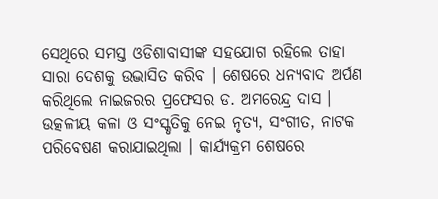ସେଥିରେ ସମସ୍ତ ଓଡିଶାବାସୀଙ୍କ ସହଯୋଗ ରହିଲେ ତାହା ସାରା ଦେଶକୁ ଉଦ୍ଭାସିତ କରିବ । ଶେଷରେ ଧନ୍ୟବାଦ ଅର୍ପଣ କରିଥିଲେ ନାଇଜରର ପ୍ରଫେସର ଡ. ଅମରେନ୍ଦ୍ର ଦାସ । ଉତ୍କଳୀୟ କଳା ଓ ସଂସ୍କୃତିକୁ ନେଇ ନୃତ୍ୟ, ସଂଗୀତ, ନାଟକ ପରିବେଷଣ କରାଯାଇଥିଲା । କାର୍ଯ୍ୟକ୍ରମ ଶେଷରେ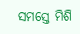ସମସ୍ତେ ମିଶି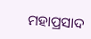ମହାପ୍ରସାଦ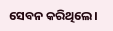ସେବନ କରିଥିଲେ।